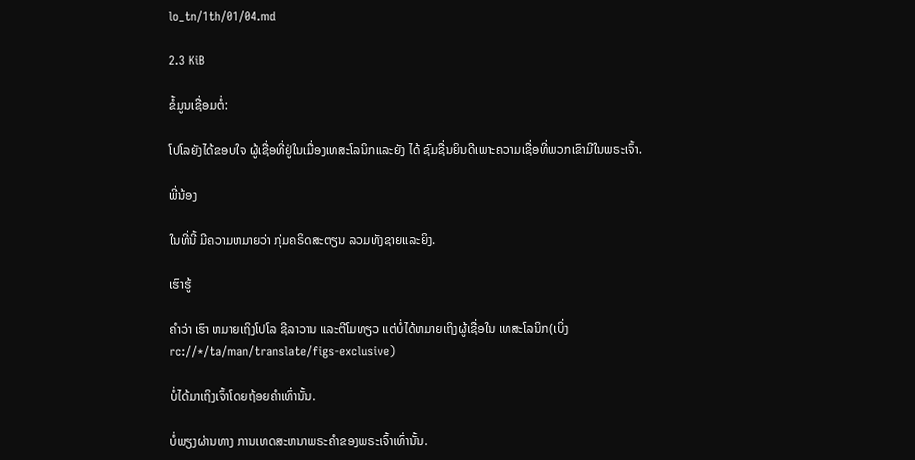lo_tn/1th/01/04.md

2.3 KiB

ຂໍ້ມູນເຊື່ອມຕໍ່:

ໂປໂລຍັງໄດ້ຂອບໃຈ ຜູ້ເຊື່ອທີ່ຢູ່ໃນເມື່ອງເທສະໂລນິກແລະຍັງ ໄດ້ ຊົມຊື່ນຍິນດີເພາະຄວາມເຊື່ອທີ່ພວກເຂົາມີໃນພຣະເຈົ້າ.

ພີ່ນ້ອງ

ໃນທີ່ນີ້ ມີຄວາມຫມາຍວ່າ ກຸ່ມຄຣິດສະຕຽນ ລວມທັງຊາຍແລະຍິງ.

ເຮົາຮູ້

ຄຳວ່າ ເຮົາ ຫມາຍເຖິງໂປໂລ ຊີລາວານ ແລະຕີໂມທຽວ ແຕ່ບໍ່ໄດ້ຫມາຍເຖິງຜູ້ເຊື່ອໃນ ເທສະໂລນິກ(ເບິ່ງ rc://*/ta/man/translate/figs-exclusive)

ບໍ່ໄດ້ມາເຖິງເຈົ້າໂດຍຖ້ອຍຄຳເທົ່ານັ້ນ.

ບໍ່ພຽງຜ່ານທາງ ການເທດສະຫນາພຣະຄຳຂອງພຣະເຈົ້າເທົ່ານັ້ນ.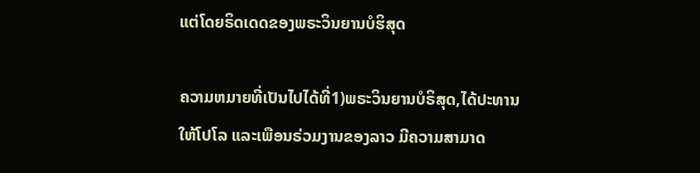ແຕ່ໂດຍຣິດເດດຂອງພຣະວິນຍານບໍຮິສຸດ

ຄວາມຫມາຍທີ່ເປັນໄປໄດ້ທີ່1)ພຣະວິນຍານບໍຣິສຸດ,ໄດ້ປະທານໃຫ້ໂປໂລ ແລະເພືອນຣ່ວມງານຂອງລາວ ມີຄວາມສາມາດ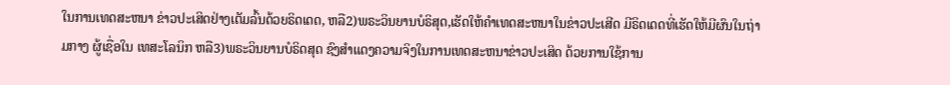ໃນການເທດສະຫນາ ຂ່າວປະເສິດຢ່າງເຕັມລົ້ນດ້ວຍຣິດເດດ, ຫລື2)ພຣະວິນຍານບໍຣິສຸດ,ເຮັດໃຫ້ຄຳເທດສະຫນາໃນຂ່າວປະເສີດ ມີຣິດເດດທີ່ເຮັດໃຫ້ມີຜົນໃນຖ່າມກາງ ຜູ້ເຊື່ອໃນ ເທສະໂລນິກ ຫລື3)ພຣະວິນຍານບໍຣິດສຸດ ຊົງສຳແດງຄວາມຈິງໃນການເທດສະຫນາຂ່າວປະເສິດ ດ້ວຍການໃຊ້ການ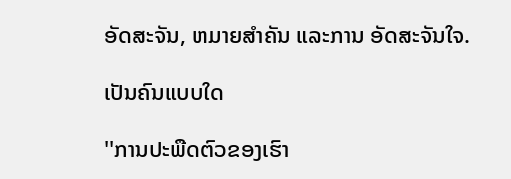ອັດສະຈັນ, ຫມາຍສຳຄັນ ແລະການ ອັດສະຈັນໃຈ.

ເປັນຄົນແບບໃດ

''ການປະພືດຕົວຂອງເຮົາ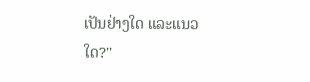ເປັນຢ່າງໃດ ແລະແນວໃດ?''